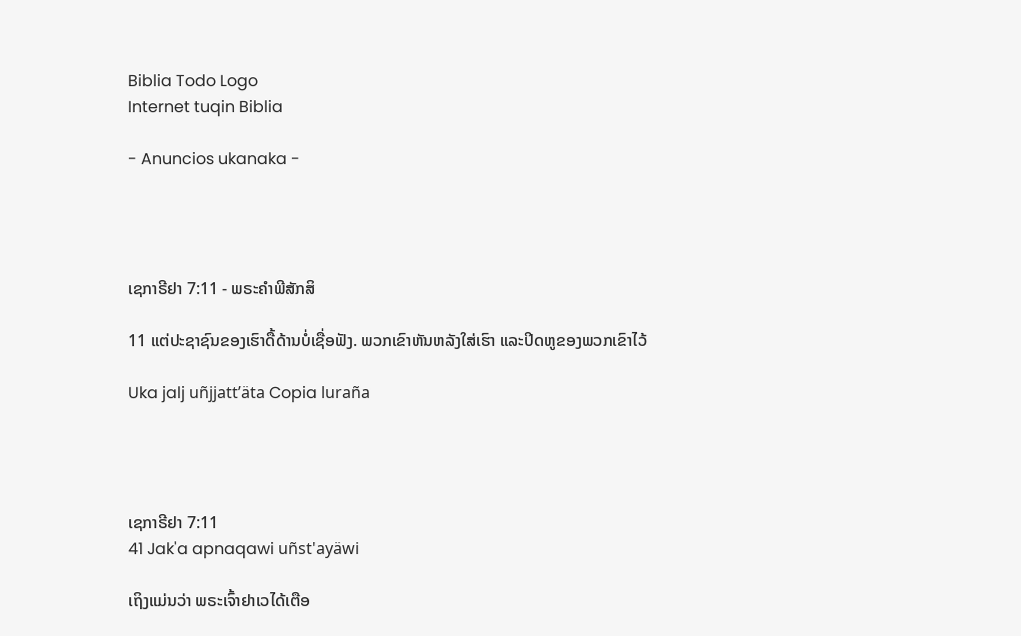Biblia Todo Logo
Internet tuqin Biblia

- Anuncios ukanaka -




ເຊກາຣີຢາ 7:11 - ພຣະຄຳພີສັກສິ

11 ແຕ່ປະຊາຊົນຂອງເຮົາດື້ດ້ານບໍ່ເຊື່ອຟັງ. ພວກເຂົາຫັນຫລັງໃສ່ເຮົາ ແລະປິດຫູຂອງພວກເຂົາໄວ້

Uka jalj uñjjattʼäta Copia luraña




ເຊກາຣີຢາ 7:11
41 Jak'a apnaqawi uñst'ayäwi

ເຖິງແມ່ນວ່າ ພຣະເຈົ້າຢາເວໄດ້ເຕືອ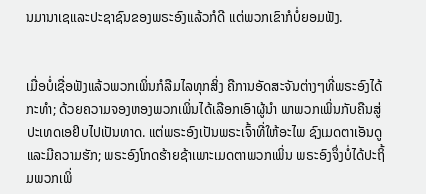ນມານາເຊແລະປະຊາຊົນຂອງພຣະອົງແລ້ວກໍດີ ແຕ່ພວກເຂົາກໍບໍ່ຍອມຟັງ.


ເມື່ອບໍ່ເຊື່ອຟັງແລ້ວພວກເພິ່ນກໍລືມໄລທຸກສິ່ງ ຄືການອັດສະຈັນຕ່າງໆທີ່ພຣະອົງໄດ້ກະທຳ; ດ້ວຍຄວາມຈອງຫອງພວກເພິ່ນໄດ້ເລືອກເອົາຜູ້ນຳ ພາພວກເພິ່ນກັບຄືນສູ່ປະເທດເອຢິບໄປເປັນທາດ. ແຕ່ພຣະອົງເປັນພຣະເຈົ້າທີ່ໃຫ້ອະໄພ ຊົງເມດຕາເອັນດູ ແລະມີຄວາມຮັກ; ພຣະອົງໂກດຮ້າຍຊ້າເພາະເມດຕາພວກເພິ່ນ ພຣະອົງຈຶ່ງບໍ່ໄດ້ປະຖິ້ມພວກເພິ່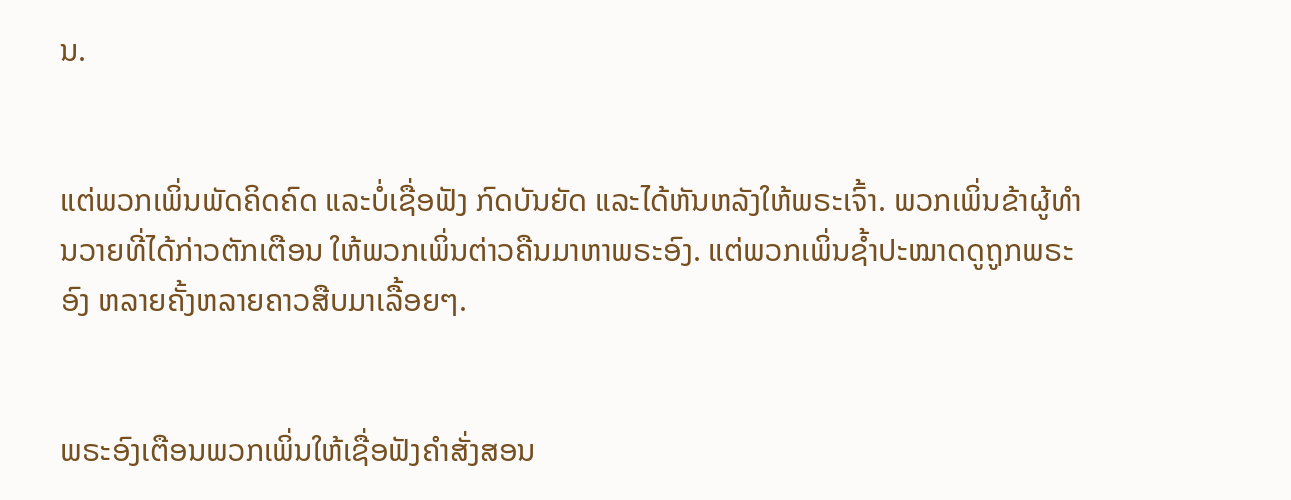ນ.


ແຕ່ພວກເພິ່ນພັດຄິດຄົດ ແລະບໍ່ເຊື່ອຟັງ ກົດບັນຍັດ ແລະໄດ້ຫັນຫລັງໃຫ້ພຣະເຈົ້າ. ພວກເພິ່ນຂ້າຜູ້ທຳນວາຍທີ່ໄດ້ກ່າວຕັກເຕືອນ ໃຫ້ພວກເພິ່ນຕ່າວຄືນມາຫາພຣະອົງ. ແຕ່ພວກເພິ່ນຊໍ້າປະໝາດດູຖູກພຣະອົງ ຫລາຍຄັ້ງຫລາຍຄາວສືບມາເລື້ອຍໆ.


ພຣະອົງເຕືອນພວກເພິ່ນໃຫ້ເຊື່ອຟັງຄຳສັ່ງສອນ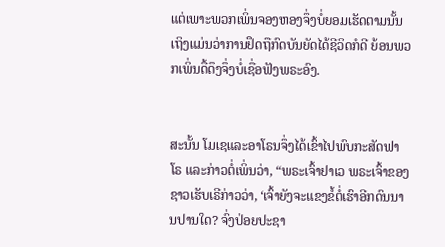ແຕ່ເພາະພວກເພິ່ນຈອງຫອງຈຶ່ງບໍ່ຍອມເຮັດຕາມນັ້ນ ເຖິງແມ່ນວ່າການຢຶດຖືກົດບັນຍັດໄດ້ຊີວິດກໍດີ ຍ້ອນພວກເພິ່ນດື້ດຶງຈຶ່ງບໍ່ເຊື່ອຟັງພຣະອົງ.


ສະນັ້ນ ໂມເຊແລະອາໂຣນຈຶ່ງໄດ້ເຂົ້າໄປພົບກະສັດຟາໂຣ ແລະກ່າວຕໍ່ເພິ່ນວ່າ, “ພຣະເຈົ້າຢາເວ ພຣະເຈົ້າຂອງຊາວເຮັບເຣີກ່າວວ່າ, ‘ເຈົ້າຍັງຈະແຂງຂໍ້ຕໍ່ເຮົາອີກດົນນານປານໃດ? ຈົ່ງປ່ອຍປະຊາ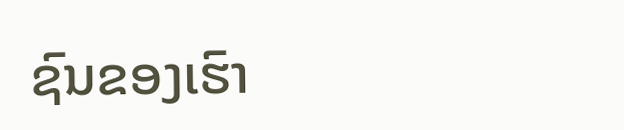ຊົນຂອງເຮົາ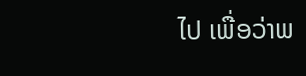ໄປ ເພື່ອວ່າພ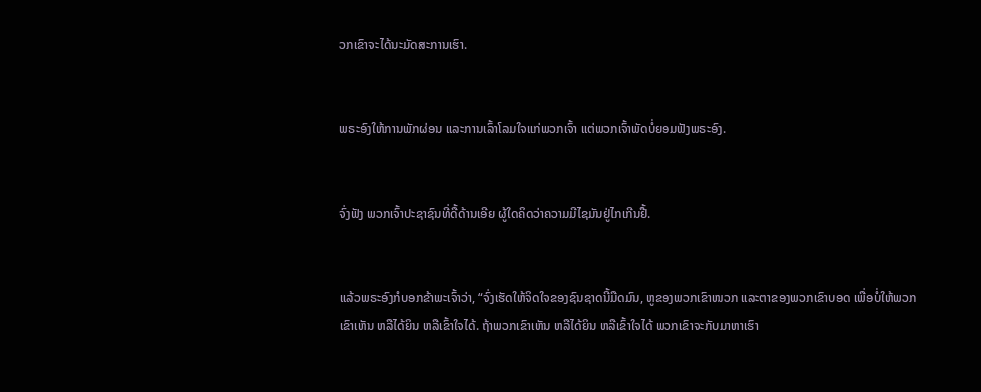ວກເຂົາຈະໄດ້ນະມັດສະການເຮົາ.


ພຣະອົງໃຫ້ການພັກຜ່ອນ ແລະການເລົ້າໂລມໃຈແກ່ພວກເຈົ້າ ແຕ່ພວກເຈົ້າພັດບໍ່ຍອມຟັງພຣະອົງ.


ຈົ່ງຟັງ ພວກເຈົ້າປະຊາຊົນທີ່ດື້ດ້ານເອີຍ ຜູ້ໃດຄິດວ່າຄວາມມີໄຊມັນຢູ່ໄກເກີນຢື້.


ແລ້ວພຣະອົງກໍບອກຂ້າພະເຈົ້າວ່າ, “ຈົ່ງເຮັດໃຫ້ຈິດໃຈຂອງຊົນຊາດນີ້ມືດມົນ, ຫູຂອງພວກເຂົາໜວກ ແລະຕາຂອງພວກເຂົາບອດ ເພື່ອບໍ່ໃຫ້ພວກເຂົາເຫັນ ຫລືໄດ້ຍິນ ຫລືເຂົ້າໃຈໄດ້. ຖ້າພວກເຂົາເຫັນ ຫລືໄດ້ຍິນ ຫລືເຂົ້າໃຈໄດ້ ພວກເຂົາຈະກັບມາຫາເຮົາ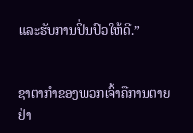ແລະຮັບການປິ່ນປົວໃຫ້ດີ.”


ຊາຕາກຳຂອງພວກເຈົ້າຄືການຕາຍຢ່າ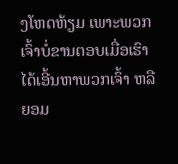ງໂຫດຫ້ຽມ ເພາະພວກເຈົ້າບໍ່ຂານຕອບເມື່ອເຮົາໄດ້ເອີ້ນຫາພວກເຈົ້າ ຫລືຍອມ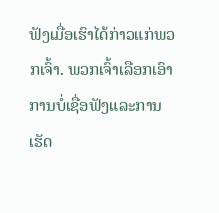ຟັງເມື່ອເຮົາໄດ້ກ່າວແກ່ພວກເຈົ້າ. ພວກເຈົ້າເລືອກເອົາການບໍ່ເຊື່ອຟັງແລະການເຮັດ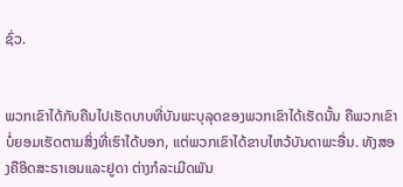ຊົ່ວ.


ພວກເຂົາໄດ້ກັບຄືນໄປເຮັດບາບທີ່ບັນພະບຸລຸດຂອງພວກເຂົາໄດ້ເຮັດນັ້ນ ຄືພວກເຂົາບໍ່ຍອມເຮັດຕາມສິ່ງທີ່ເຮົາໄດ້ບອກ, ແຕ່ພວກເຂົາໄດ້ຂາບໄຫວ້ບັນດາພະອື່ນ. ທັງສອງຄືອິດສະຣາເອນແລະຢູດາ ຕ່າງກໍລະເມີດພັນ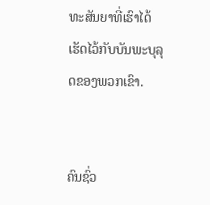ທະສັນຍາທີ່ເຮົາໄດ້ເຮັດໄວ້ກັບບັນພະບຸລຸດຂອງພວກເຂົາ.


ຄົນຊົ່ວ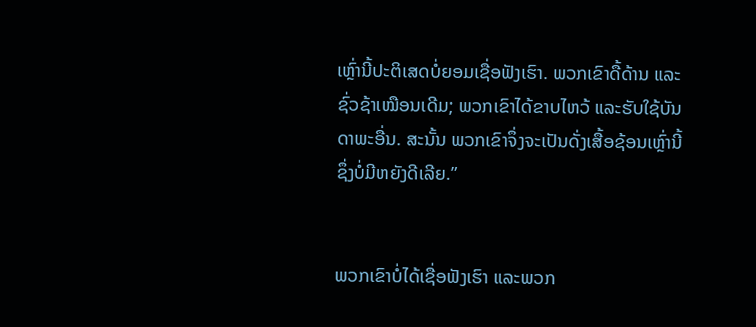ເຫຼົ່ານີ້ປະຕິເສດບໍ່ຍອມເຊື່ອຟັງເຮົາ. ພວກເຂົາດື້ດ້ານ ແລະຊົ່ວຊ້າເໝືອນເດີມ; ພວກເຂົາໄດ້ຂາບໄຫວ້ ແລະຮັບໃຊ້ບັນດາພະອື່ນ. ສະນັ້ນ ພວກເຂົາຈຶ່ງຈະເປັນດັ່ງເສື້ອຊ້ອນເຫຼົ່ານີ້ຊຶ່ງບໍ່ມີຫຍັງດີເລີຍ.”


ພວກເຂົາບໍ່ໄດ້ເຊື່ອຟັງເຮົາ ແລະພວກ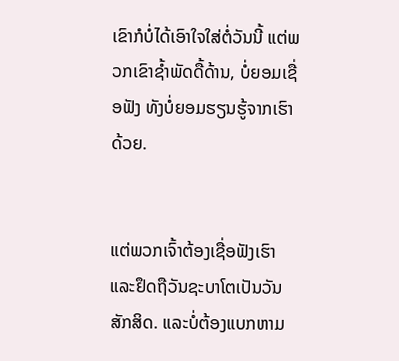ເຂົາກໍບໍ່ໄດ້ເອົາໃຈໃສ່ຕໍ່ວັນນີ້ ແຕ່ພວກເຂົາຊໍ້າພັດດື້ດ້ານ, ບໍ່ຍອມເຊື່ອຟັງ ທັງບໍ່ຍອມຮຽນຮູ້ຈາກເຮົາດ້ວຍ.


ແຕ່ພວກເຈົ້າຕ້ອງເຊື່ອຟັງເຮົາແລະຢຶດຖືວັນຊະບາໂຕເປັນວັນສັກສິດ. ແລະບໍ່ຕ້ອງແບກຫາມ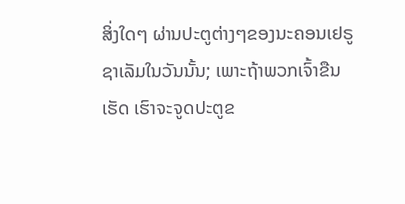ສິ່ງໃດໆ ຜ່ານປະຕູຕ່າງໆຂອງນະຄອນເຢຣູຊາເລັມໃນວັນນັ້ນ; ເພາະຖ້າພວກເຈົ້າຂືນເຮັດ ເຮົາຈະຈູດປະຕູຂ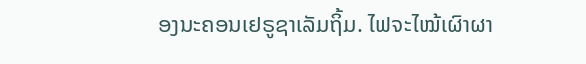ອງນະຄອນເຢຣູຊາເລັມຖິ້ມ. ໄຟຈະໄໝ້ເຜົາຜາ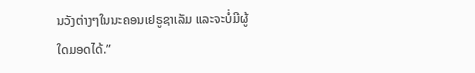ນວັງຕ່າງໆໃນນະຄອນເຢຣູຊາເລັມ ແລະຈະບໍ່ມີຜູ້ໃດມອດໄດ້.”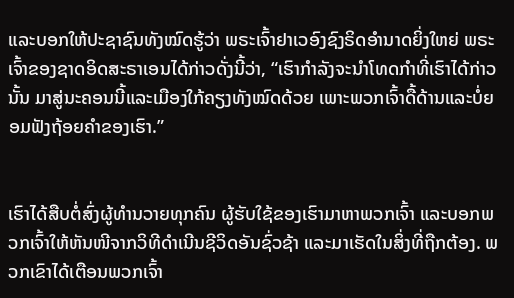ແລະບອກໃຫ້ປະຊາຊົນທັງໝົດຮູ້ວ່າ ພຣະເຈົ້າຢາເວອົງຊົງຣິດອຳນາດຍິ່ງໃຫຍ່ ພຣະເຈົ້າຂອງຊາດອິດສະຣາເອນໄດ້ກ່າວດັ່ງນີ້ວ່າ, “ເຮົາກຳລັງຈະນຳໂທດກຳທີ່ເຮົາໄດ້ກ່າວນັ້ນ ມາສູ່ນະຄອນນີ້ແລະເມືອງໃກ້ຄຽງທັງໝົດດ້ວຍ ເພາະພວກເຈົ້າດື້ດ້ານແລະບໍ່ຍອມຟັງຖ້ອຍຄຳຂອງເຮົາ.”


ເຮົາໄດ້ສືບຕໍ່ສົ່ງຜູ້ທຳນວາຍທຸກຄົນ ຜູ້ຮັບໃຊ້ຂອງເຮົາມາຫາພວກເຈົ້າ ແລະບອກພວກເຈົ້າໃຫ້ຫັນໜີຈາກວິທີດຳເນີນຊີວິດອັນຊົ່ວຊ້າ ແລະມາເຮັດໃນສິ່ງທີ່ຖືກຕ້ອງ. ພວກເຂົາໄດ້ເຕືອນພວກເຈົ້າ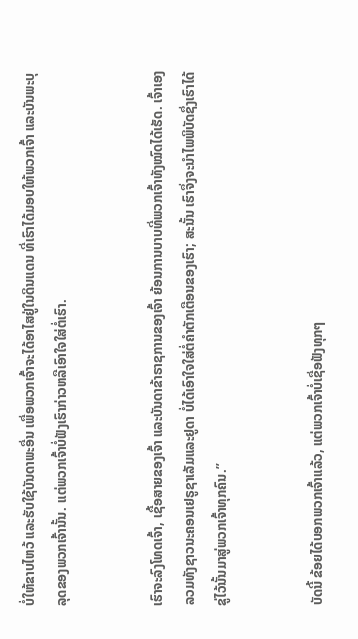ບໍ່ໃຫ້ຂາບໄຫວ້ ແລະຮັບໃຊ້ບັນດາພະອື່ນ ເພື່ອພວກເຈົ້າຈະໄດ້ອາໄສຢູ່ໃນດິນແດນ ທີ່ເຮົາໄດ້ມອບໃຫ້ພວກເຈົ້າ ແລະບັນພະບຸລຸດຂອງພວກເຈົ້ານັ້ນ. ແຕ່ພວກເຈົ້າບໍ່ຟັງເຮົາກ່າວຫລືເອົາໃຈໃສ່ຕໍ່ເຮົາ.


ເຮົາຈະລົງໂທດເຈົ້າ, ເຊື້ອສາຍຂອງເຈົ້າ ແລະບັນດາຂ້າຣາຊການຂອງເຈົ້າ ຍ້ອນການບາບທີ່ພວກເຈົ້າທັງໝົດໄດ້ເຮັດ. ເຈົ້າເອງລວມທັງຊາວນະຄອນເຢຣູຊາເລັມແລະຢູດາ ບໍ່ໄດ້ເອົາໃຈໃສ່ຕໍ່ຄຳຕັກເຕືອນຂອງເຮົາ; ສະນັ້ນ ເຮົາຈຶ່ງຈະນຳໄພພິບັດຊຶ່ງເຮົາໄດ້ຂູ່ໄວ້ນັ້ນມາສູ່ພວກເຈົ້າທຸກຄົນ.”


ບັດນີ້ ຂ້ອຍໄດ້ບອກພວກເຈົ້າແລ້ວ, ແຕ່ພວກເຈົ້າບໍ່ເຊື່ອຟັງທຸກໆ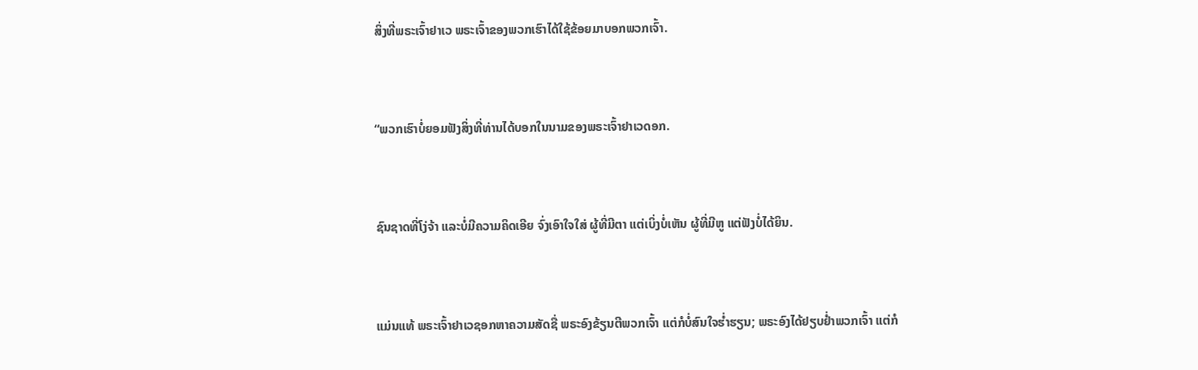ສິ່ງທີ່ພຣະເຈົ້າຢາເວ ພຣະເຈົ້າຂອງພວກເຮົາໄດ້ໃຊ້ຂ້ອຍມາບອກພວກເຈົ້າ.


“ພວກເຮົາບໍ່ຍອມຟັງສິ່ງທີ່ທ່ານໄດ້ບອກໃນນາມຂອງພຣະເຈົ້າຢາເວດອກ.


ຊົນຊາດທີ່ໂງ່ຈ້າ ແລະບໍ່ມີຄວາມຄິດເອີຍ ຈົ່ງເອົາໃຈໃສ່ ຜູ້ທີ່ມີຕາ ແຕ່ເບິ່ງບໍ່ເຫັນ ຜູ້ທີ່ມີຫູ ແຕ່ຟັງບໍ່ໄດ້ຍິນ.


ແມ່ນແທ້ ພຣະເຈົ້າຢາເວຊອກຫາຄວາມສັດຊື່ ພຣະອົງຂ້ຽນຕີພວກເຈົ້າ ແຕ່ກໍບໍ່ສົນໃຈຮໍ່າຮຽນ; ພຣະອົງໄດ້ຢຽບຢໍ່າພວກເຈົ້າ ແຕ່ກໍ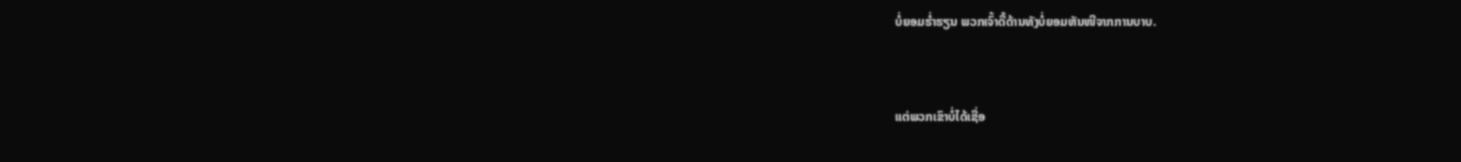ບໍ່ຍອມຮໍ່າຮຽນ ພວກເຈົ້າດື້ດ້ານທັງບໍ່ຍອມຫັນໜີຈາກການບາບ.


ແຕ່ພວກເຂົາບໍ່ໄດ້ເຊື່ອ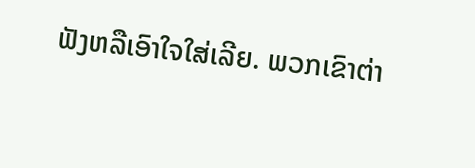ຟັງຫລືເອົາໃຈໃສ່ເລີຍ. ພວກເຂົາຕ່າ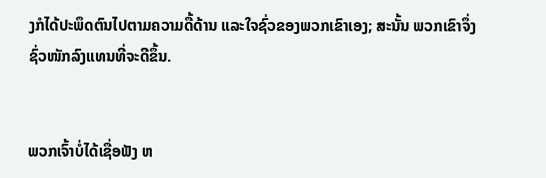ງກໍໄດ້ປະພຶດຕົນໄປຕາມຄວາມດື້ດ້ານ ແລະໃຈຊົ່ວຂອງພວກເຂົາເອງ; ສະນັ້ນ ພວກເຂົາຈຶ່ງຊົ່ວໜັກລົງແທນທີ່ຈະດີຂຶ້ນ.


ພວກເຈົ້າບໍ່ໄດ້ເຊື່ອຟັງ ຫ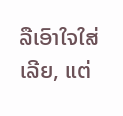ລືເອົາໃຈໃສ່ເລີຍ, ແຕ່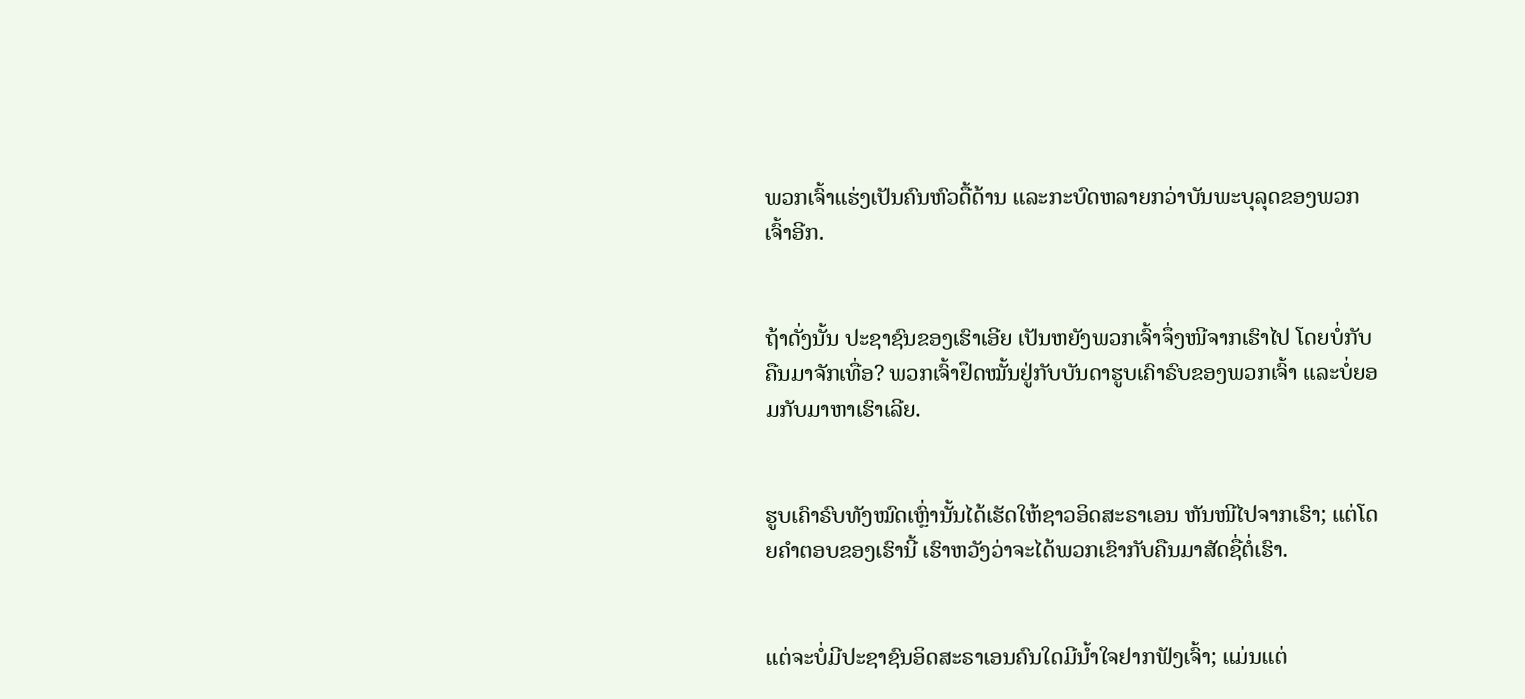ພວກເຈົ້າແຮ່ງເປັນຄົນຫົວດື້ດ້ານ ແລະກະບົດຫລາຍກວ່າບັນພະບຸລຸດຂອງພວກເຈົ້າອີກ.


ຖ້າດັ່ງນັ້ນ ປະຊາຊົນຂອງເຮົາເອີຍ ເປັນຫຍັງພວກເຈົ້າຈຶ່ງໜີຈາກເຮົາໄປ ໂດຍບໍ່ກັບຄືນມາຈັກເທື່ອ? ພວກເຈົ້າຢຶດໝັ້ນຢູ່ກັບບັນດາຮູບເຄົາຣົບຂອງພວກເຈົ້າ ແລະບໍ່ຍອມກັບມາຫາເຮົາເລີຍ.


ຮູບເຄົາຣົບທັງໝົດເຫຼົ່ານັ້ນໄດ້ເຮັດໃຫ້ຊາວອິດສະຣາເອນ ຫັນໜີໄປຈາກເຮົາ; ແຕ່ໂດຍຄຳຕອບຂອງເຮົານີ້ ເຮົາຫວັງວ່າຈະໄດ້ພວກເຂົາກັບຄືນມາສັດຊື່ຕໍ່ເຮົາ.


ແຕ່ຈະບໍ່ມີປະຊາຊົນອິດສະຣາເອນຄົນໃດມີນໍ້າໃຈຢາກຟັງເຈົ້າ; ແມ່ນແຕ່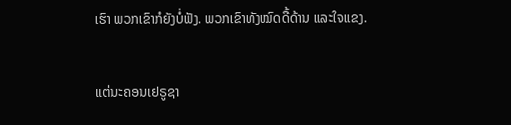ເຮົາ ພວກເຂົາກໍຍັງບໍ່ຟັງ. ພວກເຂົາທັງໝົດດື້ດ້ານ ແລະໃຈແຂງ.


ແຕ່ນະຄອນເຢຣູຊາ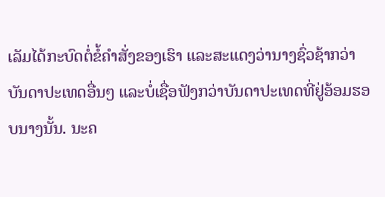ເລັມໄດ້ກະບົດຕໍ່ຂໍ້ຄຳສັ່ງຂອງເຮົາ ແລະສະແດງວ່ານາງຊົ່ວຊ້າກວ່າບັນດາປະເທດອື່ນໆ ແລະບໍ່ເຊື່ອຟັງກວ່າບັນດາປະເທດທີ່ຢູ່ອ້ອມຮອບນາງນັ້ນ. ນະຄ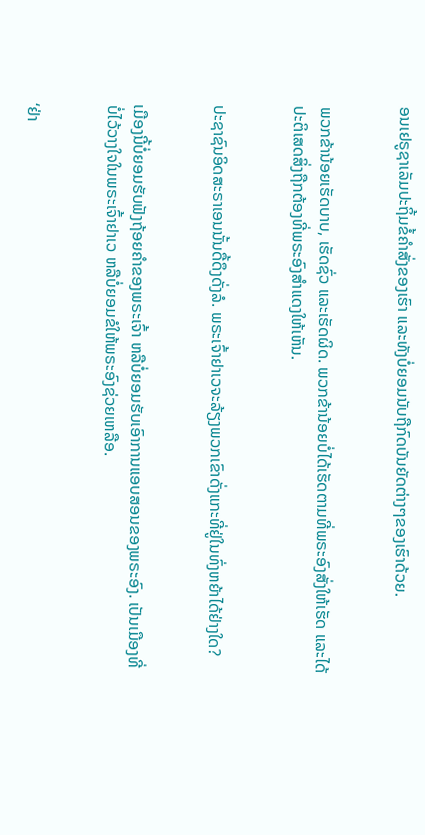ອນເຢຣູຊາເລັມປະຖິ້ມຂໍ້ຄຳສັ່ງຂອງເຮົາ ແລະທັງບໍ່ຍອມນັບຖືກົດບັນຍັດຕ່າງໆຂອງເຮົາດ້ວຍ.


ພວກຂ້ານ້ອຍເຮັດບາບ, ເຮັດຊົ່ວ ແລະເຮັດຜິດ. ພວກຂ້ານ້ອຍບໍ່ໄດ້ເຮັດຕາມທີ່ພຣະອົງສັ່ງໃຫ້ເຮັດ ແລະໄດ້ປະຕິເສດສິ່ງຖືກຕ້ອງທີ່ພຣະອົງສຳແດງໃຫ້ເຫັນ.


ປະຊາຊົນອິດສະຣາເອນນັ້ນດື້ດຶງດັ່ງລໍ. ພຣະເຈົ້າຢາເວຈະລ້ຽງພວກເຂົາດັ່ງແກະທີ່ຢູ່ໃນທົ່ງຫຍ້າໄດ້ຢ່າງໃດ?


ເມືອງນີ້ບໍ່ຍອມຮັບຟັງຖ້ອຍຄຳຂອງພຣະເຈົ້າ ຫລືບໍ່ຍອມຮັບເອົາການແອບສອນຂອງພຣະອົງ. ເປັນເມືອງທີ່ບໍ່ໄວ້ວາງໃຈໃນພຣະເຈົ້າຢາເວ ຫລືບໍ່ຍອມຂໍໃຫ້ພຣະອົງຊ່ວຍເຫລືອ.


‘ຢ່າ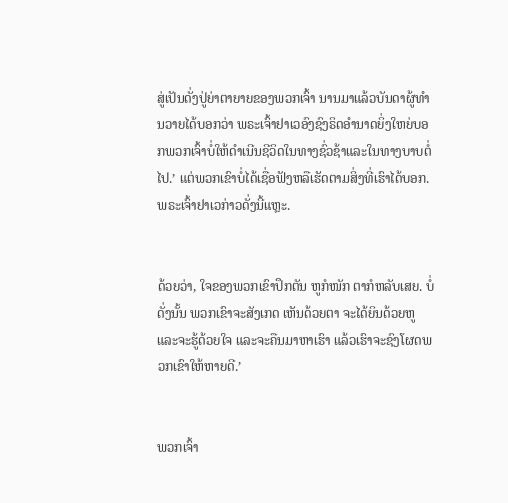ສູ່ເປັນດັ່ງປູ່ຍ່າຕາຍາຍຂອງພວກເຈົ້າ ນານມາແລ້ວບັນດາຜູ້ທຳນວາຍໄດ້ບອກວ່າ ພຣະເຈົ້າຢາເວອົງຊົງຣິດອຳນາດຍິ່ງໃຫຍ່ບອກພວກເຈົ້າບໍ່ໃຫ້ດຳເນີນຊີວິດໃນທາງຊົ່ວຊ້າແລະໃນທາງບາບຕໍ່ໄປ.’ ແຕ່ພວກເຂົາບໍ່ໄດ້ເຊື່ອຟັງຫລືເຮັດຕາມສິ່ງທີ່ເຮົາໄດ້ບອກ. ພຣະເຈົ້າຢາເວກ່າວດັ່ງນີ້ແຫຼະ.


ດ້ວຍວ່າ, ໃຈຂອງພວກເຂົາປຶກຕັນ ຫູກໍໜັກ ຕາກໍຫລັບເສຍ. ບໍ່ດັ່ງນັ້ນ ພວກເຂົາຈະສັງເກດ ເຫັນດ້ວຍຕາ ຈະໄດ້ຍິນດ້ວຍຫູ ແລະຈະຮູ້ດ້ວຍໃຈ ແລະຈະຄືນມາຫາເຮົາ ແລ້ວເຮົາຈະຊົງໂຜດພວກເຂົາໃຫ້ຫາຍດີ.’


ພວກເຈົ້າ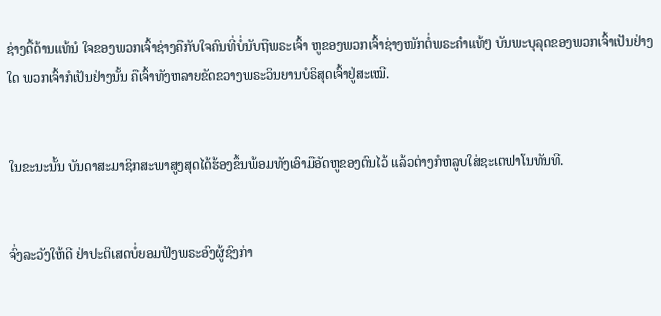ຊ່າງດື້ດ້ານແທ້ນໍ ໃຈຂອງພວກເຈົ້າຊ່າງຄືກັບໃຈຄົນທີ່ບໍ່ນັບຖືພຣະເຈົ້າ ຫູຂອງພວກເຈົ້າຊ່າງໜັກຕໍ່ພຣະຄຳແທ້ໆ ບັນພະບຸລຸດຂອງພວກເຈົ້າເປັນຢ່າງໃດ ພວກເຈົ້າກໍເປັນຢ່າງນັ້ນ ຄືເຈົ້າທັງຫລາຍຂັດຂວາງພຣະວິນຍານບໍຣິສຸດເຈົ້າຢູ່ສະເໝີ.


ໃນຂະນະນັ້ນ ບັນດາສະມາຊິກສະພາສູງສຸດໄດ້ຮ້ອງຂຶ້ນພ້ອມທັງເອົາມືອັດຫູຂອງຕົນໄວ້ ແລ້ວຕ່າງກໍຫລູບໃສ່ຊະເຕຟາໂນທັນທີ.


ຈົ່ງລະວັງໃຫ້ດີ ຢ່າປະຕິເສດບໍ່ຍອມຟັງພຣະອົງຜູ້ຊົງກ່າ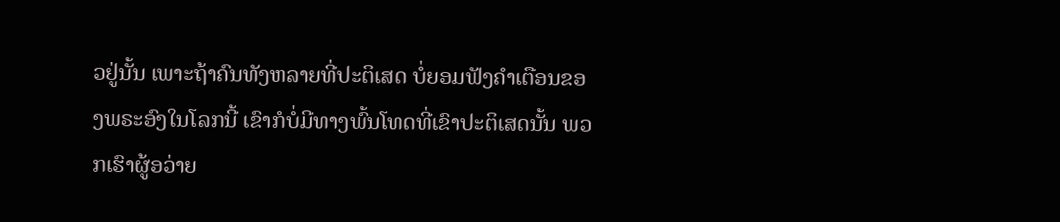ວຢູ່ນັ້ນ ເພາະຖ້າຄົນທັງຫລາຍທີ່ປະຕິເສດ ບໍ່ຍອມຟັງຄຳເຕືອນຂອງພຣະອົງໃນໂລກນີ້ ເຂົາກໍບໍ່ມີທາງພົ້ນໂທດທີ່ເຂົາປະຕິເສດນັ້ນ ພວກເຮົາຜູ້ອວ່າຍ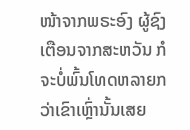ໜ້າຈາກພຣະອົງ ຜູ້ຊົງເຕືອນຈາກສະຫວັນ ກໍຈະບໍ່ພົ້ນໂທດຫລາຍກວ່າເຂົາເຫຼົ່ານັ້ນເສຍ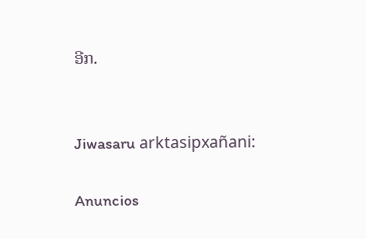ອີກ.


Jiwasaru arktasipxañani:

Anuncios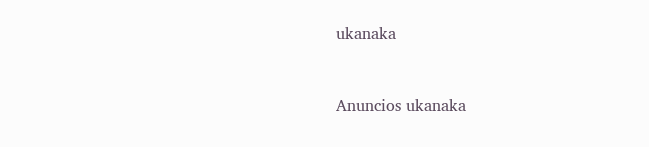ukanaka


Anuncios ukanaka